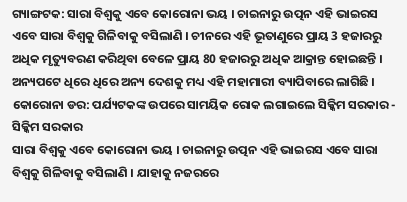ଗ୍ୟାଙ୍ଗଟକ: ସାରା ବିଶ୍ବକୁ ଏବେ କୋରୋନା ଭୟ । ଚାଇନାରୁ ଉତ୍ପନ ଏହି ଭାଇରସ ଏବେ ସାରା ବିଶ୍ବକୁ ଗିଳିବାକୁ ବସିଲାଣି । ଚୀନରେ ଏହି ଭୂତାଣୁରେ ପ୍ରାୟ 3 ହଜାରରୁ ଅଧିକ ମୃତ୍ୟୁବରଣ କରିଥିବା ବେଳେ ପ୍ରାୟ 80 ହଜାରରୁ ଅଧିକ ଆକ୍ରାନ୍ତ ହୋଇଛନ୍ତି । ଅନ୍ୟପଟେ ଧିରେ ଧିରେ ଅନ୍ୟ ଦେଶକୁ ମଧ୍ୟ ଏହି ମହାମାରୀ ବ୍ୟାପିବାରେ ଲାଗିଛି ।
କୋରୋନା ଡର: ପର୍ଯ୍ୟଟକଙ୍କ ଉପରେ ସାମୟିକ ରୋକ ଲଗାଇଲେ ସିକ୍କିମ ସରକାର - ସିକ୍କିମ ସରକାର
ସାରା ବିଶ୍ବକୁ ଏବେ କୋରୋନା ଭୟ । ଚାଇନାରୁ ଉତ୍ପନ ଏହି ଭାଇରସ ଏବେ ସାରା ବିଶ୍ବକୁ ଗିଳିବାକୁ ବସିଲାଣି । ଯାହାକୁ ନଜରରେ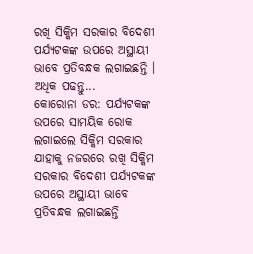ରଖି ସିକ୍କିମ ସରକାର ବିଦେଶୀ ପର୍ଯ୍ୟଟକଙ୍କ ଉପରେ ଅସ୍ଥାୟୀ ଭାବେ ପ୍ରତିବନ୍ଧକ ଲଗାଇଛନ୍ତି । ଅଧିକ ପଢନ୍ତୁ...
କୋରୋନା ଡର: ପର୍ଯ୍ୟଟକଙ୍କ ଉପରେ ସାମୟିକ ରୋକ ଲଗାଇଲେ ସିକ୍କିମ ସରକାର
ଯାହାକୁ ନଜରରେ ରଖି ସିକ୍କିମ ସରକାର ବିଦେଶୀ ପର୍ଯ୍ୟଟକଙ୍କ ଉପରେ ଅସ୍ଥାୟୀ ଭାବେ ପ୍ରତିବନ୍ଧକ ଲଗାଇଛନ୍ତି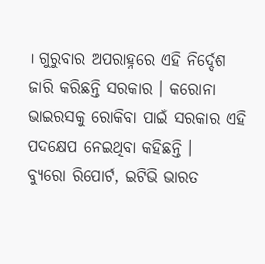। ଗୁରୁବାର ଅପରାହ୍ନରେ ଏହି ନିର୍ଦ୍ଦେଶ ଜାରି କରିଛନ୍ତି ସରକାର । କରୋନା ଭାଇରସକୁ ରୋକିବା ପାଇଁ ସରକାର ଏହି ପଦକ୍ଷେପ ନେଇଥିବା କହିଛନ୍ତି ।
ବ୍ୟୁରୋ ରିପୋର୍ଟ, ଇଟିଭି ଭାରତ